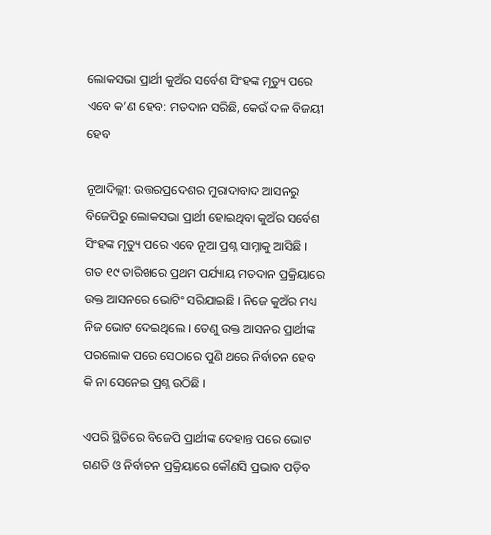ଲୋକସଭା ପ୍ରାର୍ଥୀ କୁଅଁର ସର୍ବେଶ ସିଂହଙ୍କ ମୃତ୍ୟୁ ପରେ ଏବେ କ’ଣ ହେବ: ମତଦାନ ସରିଛି, କେଉଁ ଦଳ ବିଜୟୀ ହେବ

ନୂଆଦିଲ୍ଲୀ: ଉତ୍ତରପ୍ରଦେଶର ମୁରାଦାବାଦ ଆସନରୁ ବିଜେପିରୁ ଲୋକସଭା ପ୍ରାର୍ଥୀ ହୋଇଥିବା କୁଅଁର ସର୍ବେଶ ସିଂହଙ୍କ ମୃତ୍ୟୁ ପରେ ଏବେ ନୂଆ ପ୍ରଶ୍ନ ସାମ୍ନାକୁ ଆସିଛି । ଗତ ୧୯ ତାରିଖରେ ପ୍ରଥମ ପର୍ଯ୍ୟାୟ ମତଦାନ ପ୍ରକ୍ରିୟାରେ ଉକ୍ତ ଆସନରେ ଭୋଟିଂ ସରିଯାଇଛି । ନିଜେ କୁଅଁର ମଧ୍ୟ ନିଜ ଭୋଟ ଦେଇଥିଲେ । ତେଣୁ ଉକ୍ତ ଆସନର ପ୍ରାର୍ଥୀଙ୍କ ପରଲୋକ ପରେ ସେଠାରେ ପୁଣି ଥରେ ନିର୍ବାଚନ ହେବ କି ନା ସେନେଇ ପ୍ରଶ୍ନ ଉଠିଛି ।

ଏପରି ସ୍ଥିତିରେ ବିଜେପି ପ୍ରାର୍ଥୀଙ୍କ ଦେହାନ୍ତ ପରେ ଭୋଟ ଗଣତି ଓ ନିର୍ବାଚନ ପ୍ରକ୍ରିୟାରେ କୌଣସି ପ୍ରଭାବ ପଡ଼ିବ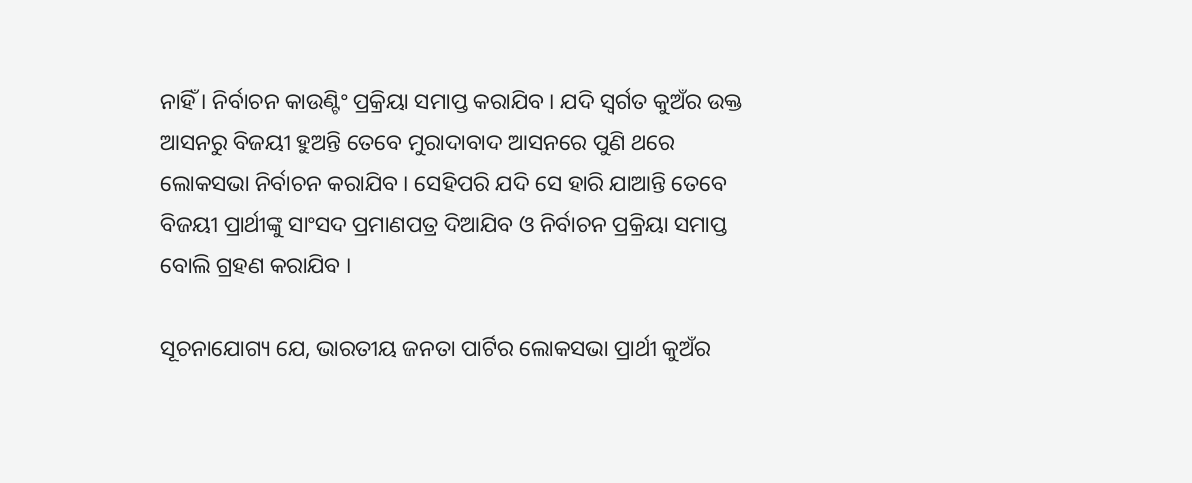ନାହିଁ । ନିର୍ବାଚନ କାଉଣ୍ଟିଂ ପ୍ରକ୍ରିୟା ସମାପ୍ତ କରାଯିବ । ଯଦି ସ୍ୱର୍ଗତ କୁଅଁର ଉକ୍ତ ଆସନରୁ ବିଜୟୀ ହୁଅନ୍ତି ତେବେ ମୁରାଦାବାଦ ଆସନରେ ପୁଣି ଥରେ ଲୋକସଭା ନିର୍ବାଚନ କରାଯିବ । ସେହିପରି ଯଦି ସେ ହାରି ଯାଆନ୍ତି ତେବେ ବିଜୟୀ ପ୍ରାର୍ଥୀଙ୍କୁ ସାଂସଦ ପ୍ରମାଣପତ୍ର ଦିଆଯିବ ଓ ନିର୍ବାଚନ ପ୍ରକ୍ରିୟା ସମାପ୍ତ ବୋଲି ଗ୍ରହଣ କରାଯିବ ।

ସୂଚନାଯୋଗ୍ୟ ଯେ, ଭାରତୀୟ ଜନତା ପାର୍ଟିର ଲୋକସଭା ପ୍ରାର୍ଥୀ କୁଅଁର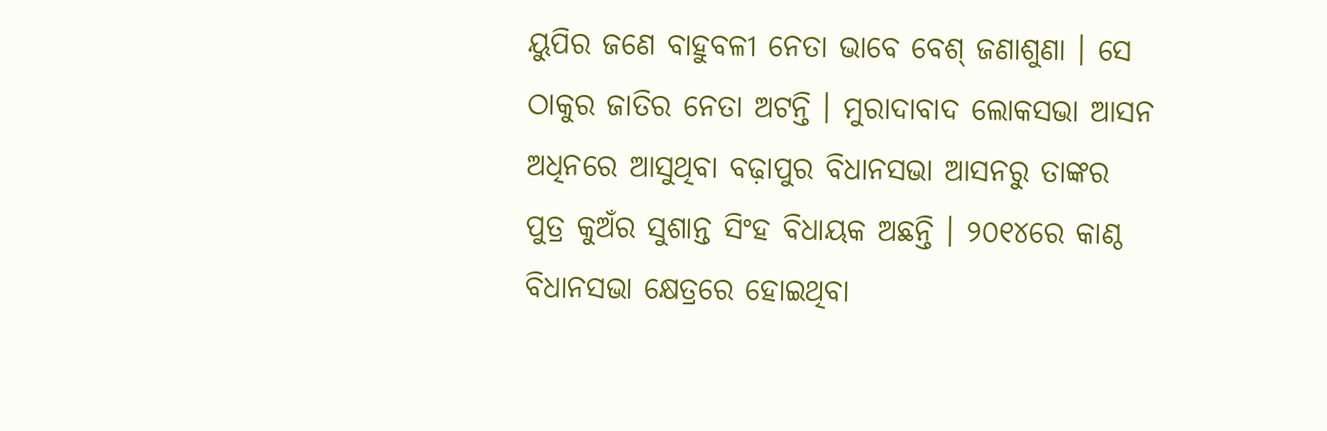ୟୁପିର ଜଣେ ବାହୁବଳୀ ନେତା ଭାବେ ବେଶ୍ ଜଣାଶୁଣା । ସେ ଠାକୁର ଜାତିର ନେତା ଅଟନ୍ତି । ମୁରାଦାବାଦ ଲୋକସଭା ଆସନ ଅଧିନରେ ଆସୁଥିବା ବଢ଼ାପୁର ବିଧାନସଭା ଆସନରୁ ତାଙ୍କର ପୁତ୍ର କୁଅଁର ସୁଶାନ୍ତ ସିଂହ ବିଧାୟକ ଅଛନ୍ତି । ୨୦୧୪ରେ କାଣ୍ଠ ବିଧାନସଭା କ୍ଷେତ୍ରରେ ହୋଇଥିବା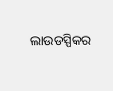ଲାଉଡସ୍ପିକର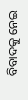ବିବାଦକୁ ନେଇ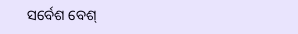ସର୍ବେଶ ବେଶ୍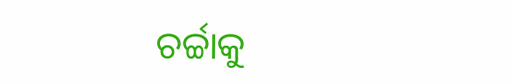ଚର୍ଚ୍ଚାକୁ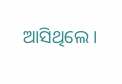ଆସିଥିଲେ ।